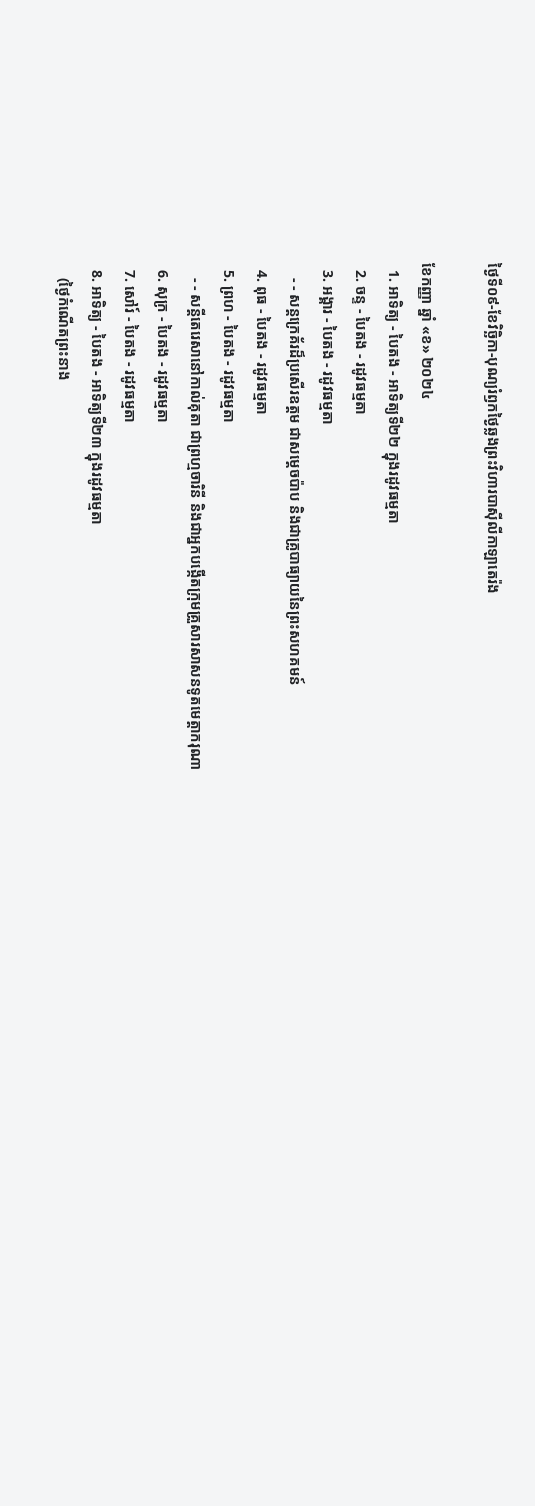ថ្ងៃទី០៩-ខែវិច្ឆិកា-បុណ្យរំឭកថ្ងៃឆ្លងព្រះវិហារបាស៊ីលីកាឡាតេរ៉ង

ខែកញ្ញា ឆ្នាំ «ខ» ២០២៤
  1. អាទិត្យ - បៃតង - អាទិត្យទី២២ ក្នុងរដូវធម្មតា
  2. ចន្ទ - បៃតង - រដូវធម្មតា
  3. អង្គារ - បៃតង - រដូវធម្មតា
    - - សន្តក្រេគ័រដ៏ប្រសើរឧត្តម ជាសម្ដេចប៉ាប និងជាគ្រូបាធ្យាយនៃព្រះសហគមន៍
  4. ពុធ - បៃតង - រដូវធម្មតា
  5. ព្រហ - បៃតង - រដូវធម្មតា
    - - សន្តីតេរេសានៅកាល់គុតា ជាព្រហ្មចារិនី និងជាអ្នកបង្កើតក្រុមគ្រួសារសាសនទូតមេត្ដាករុណា
  6. សុក្រ - បៃតង - រដូវធម្មតា
  7. សៅរ៍ - បៃតង - រដូវធម្មតា
  8. អាទិត្យ - បៃតង - អាទិត្យទី២៣ ក្នុងរដូវធម្មតា
    (ថ្ងៃកំណើតព្រះនាង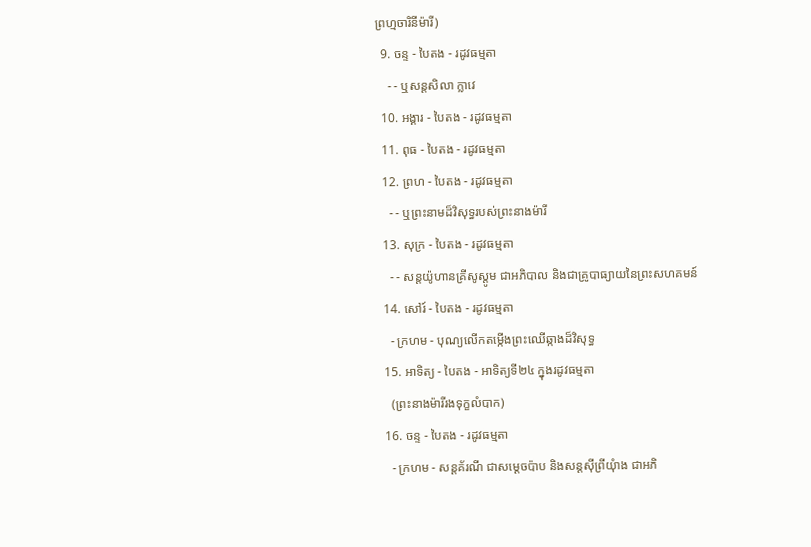ព្រហ្មចារិនីម៉ារី)
  9. ចន្ទ - បៃតង - រដូវធម្មតា
    - - ឬសន្តសិលា ក្លាវេ
  10. អង្គារ - បៃតង - រដូវធម្មតា
  11. ពុធ - បៃតង - រដូវធម្មតា
  12. ព្រហ - បៃតង - រដូវធម្មតា
    - - ឬព្រះនាមដ៏វិសុទ្ធរបស់ព្រះនាងម៉ារី
  13. សុក្រ - បៃតង - រដូវធម្មតា
    - - សន្តយ៉ូហានគ្រីសូស្តូម ជាអភិបាល និងជាគ្រូបាធ្យាយនៃព្រះសហគមន៍
  14. សៅរ៍ - បៃតង - រដូវធម្មតា
    - ក្រហម - បុណ្យលើកតម្កើងព្រះឈើឆ្កាងដ៏វិសុទ្ធ
  15. អាទិត្យ - បៃតង - អាទិត្យទី២៤ ក្នុងរដូវធម្មតា
    (ព្រះនាងម៉ារីរងទុក្ខលំបាក)
  16. ចន្ទ - បៃតង - រដូវធម្មតា
    - ក្រហម - សន្តគ័រណី ជាសម្ដេចប៉ាប និងសន្តស៊ីព្រីយុំាង ជាអភិ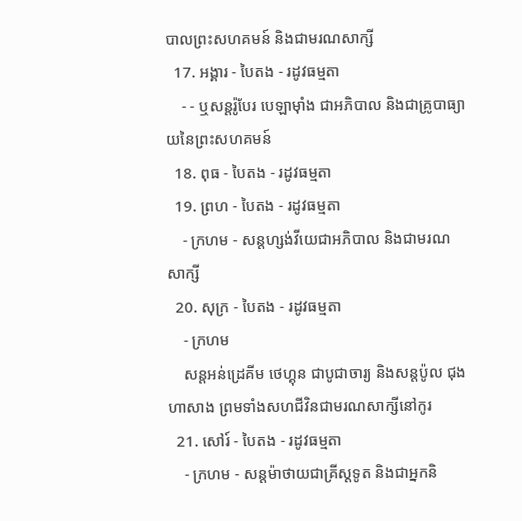បាលព្រះសហគមន៍ និងជាមរណសាក្សី
  17. អង្គារ - បៃតង - រដូវធម្មតា
    - - ឬសន្តរ៉ូបែរ បេឡាម៉ាំង ជាអភិបាល និងជាគ្រូបាធ្យាយនៃព្រះសហគមន៍
  18. ពុធ - បៃតង - រដូវធម្មតា
  19. ព្រហ - បៃតង - រដូវធម្មតា
    - ក្រហម - សន្តហ្សង់វីយេជាអភិបាល និងជាមរណសាក្សី
  20. សុក្រ - បៃតង - រដូវធម្មតា
    - ក្រហម
    សន្តអន់ដ្រេគីម ថេហ្គុន ជាបូជាចារ្យ និងសន្តប៉ូល ជុងហាសាង ព្រមទាំងសហជីវិនជាមរណសាក្សីនៅកូរ
  21. សៅរ៍ - បៃតង - រដូវធម្មតា
    - ក្រហម - សន្តម៉ាថាយជាគ្រីស្តទូត និងជាអ្នកនិ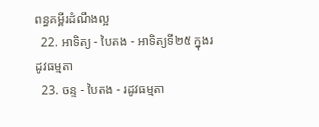ពន្ធគម្ពីរដំណឹងល្អ
  22. អាទិត្យ - បៃតង - អាទិត្យទី២៥ ក្នុងរដូវធម្មតា
  23. ចន្ទ - បៃតង - រដូវធម្មតា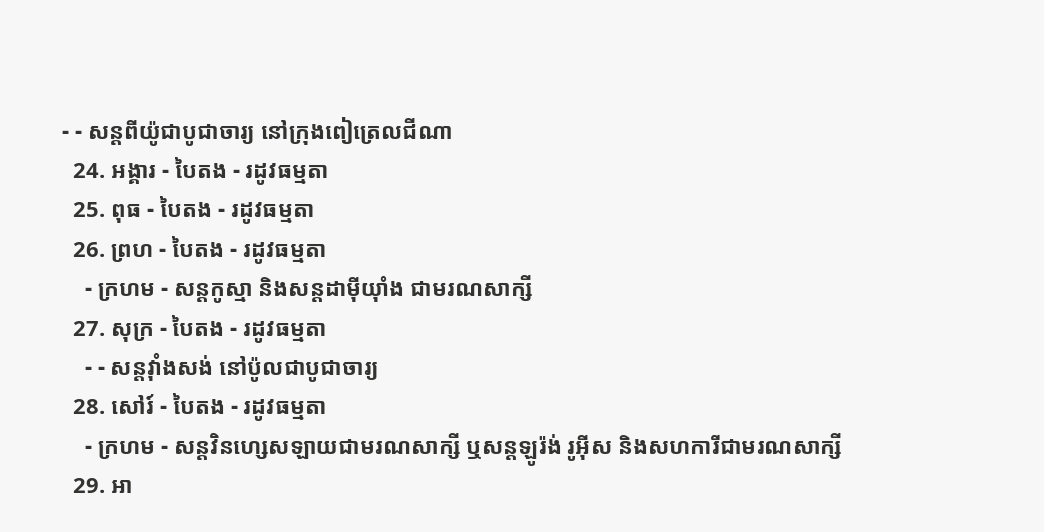- - សន្តពីយ៉ូជាបូជាចារ្យ នៅក្រុងពៀត្រេលជីណា
  24. អង្គារ - បៃតង - រដូវធម្មតា
  25. ពុធ - បៃតង - រដូវធម្មតា
  26. ព្រហ - បៃតង - រដូវធម្មតា
    - ក្រហម - សន្តកូស្មា និងសន្តដាម៉ីយុាំង ជាមរណសាក្សី
  27. សុក្រ - បៃតង - រដូវធម្មតា
    - - សន្តវុាំងសង់ នៅប៉ូលជាបូជាចារ្យ
  28. សៅរ៍ - បៃតង - រដូវធម្មតា
    - ក្រហម - សន្តវិនហ្សេសឡាយជាមរណសាក្សី ឬសន្តឡូរ៉ង់ រូអ៊ីស និងសហការីជាមរណសាក្សី
  29. អា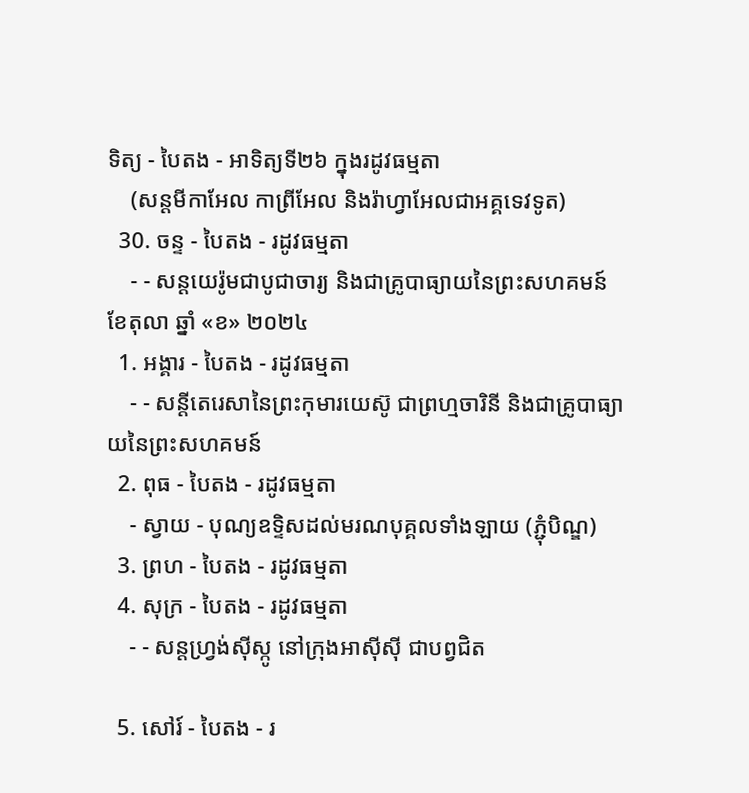ទិត្យ - បៃតង - អាទិត្យទី២៦ ក្នុងរដូវធម្មតា
    (សន្តមីកាអែល កាព្រីអែល និងរ៉ាហ្វាអែលជាអគ្គទេវទូត)
  30. ចន្ទ - បៃតង - រដូវធម្មតា
    - - សន្ដយេរ៉ូមជាបូជាចារ្យ និងជាគ្រូបាធ្យាយនៃព្រះសហគមន៍
ខែតុលា ឆ្នាំ «ខ» ២០២៤
  1. អង្គារ - បៃតង - រដូវធម្មតា
    - - សន្តីតេរេសានៃព្រះកុមារយេស៊ូ ជាព្រហ្មចារិនី និងជាគ្រូបាធ្យាយនៃព្រះសហគមន៍
  2. ពុធ - បៃតង - រដូវធម្មតា
    - ស្វាយ - បុណ្យឧទ្ទិសដល់មរណបុគ្គលទាំងឡាយ (ភ្ជុំបិណ្ឌ)
  3. ព្រហ - បៃតង - រដូវធម្មតា
  4. សុក្រ - បៃតង - រដូវធម្មតា
    - - សន្តហ្វ្រង់ស៊ីស្កូ នៅក្រុងអាស៊ីស៊ី ជាបព្វជិត

  5. សៅរ៍ - បៃតង - រ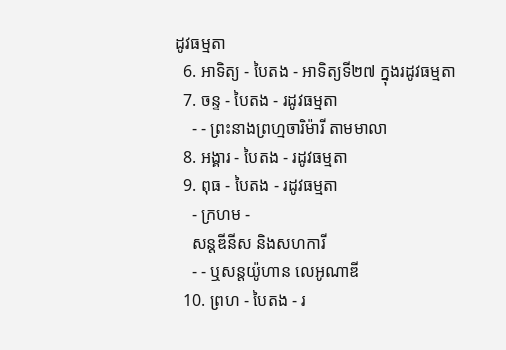ដូវធម្មតា
  6. អាទិត្យ - បៃតង - អាទិត្យទី២៧ ក្នុងរដូវធម្មតា
  7. ចន្ទ - បៃតង - រដូវធម្មតា
    - - ព្រះនាងព្រហ្មចារិម៉ារី តាមមាលា
  8. អង្គារ - បៃតង - រដូវធម្មតា
  9. ពុធ - បៃតង - រដូវធម្មតា
    - ក្រហម -
    សន្តឌីនីស និងសហការី
    - - ឬសន្តយ៉ូហាន លេអូណាឌី
  10. ព្រហ - បៃតង - រ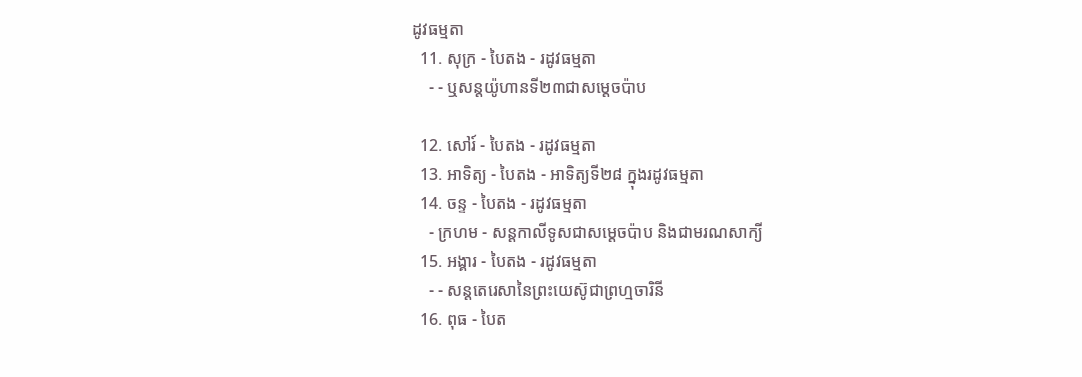ដូវធម្មតា
  11. សុក្រ - បៃតង - រដូវធម្មតា
    - - ឬសន្តយ៉ូហានទី២៣ជាសម្តេចប៉ាប

  12. សៅរ៍ - បៃតង - រដូវធម្មតា
  13. អាទិត្យ - បៃតង - អាទិត្យទី២៨ ក្នុងរដូវធម្មតា
  14. ចន្ទ - បៃតង - រដូវធម្មតា
    - ក្រហម - សន្ដកាលីទូសជាសម្ដេចប៉ាប និងជាមរណសាក្យី
  15. អង្គារ - បៃតង - រដូវធម្មតា
    - - សន្តតេរេសានៃព្រះយេស៊ូជាព្រហ្មចារិនី
  16. ពុធ - បៃត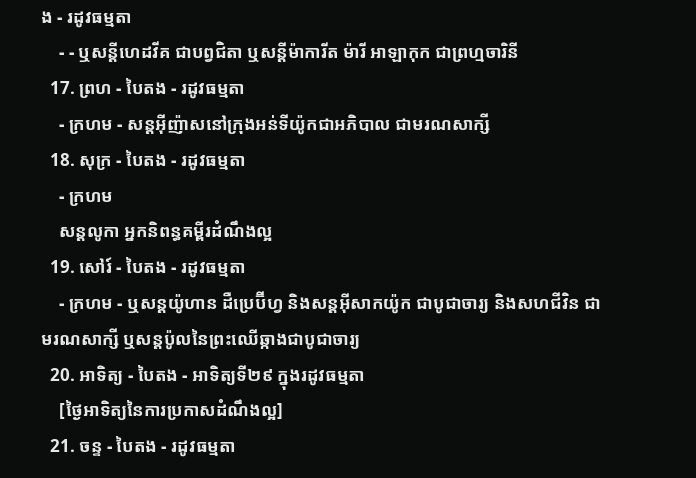ង - រដូវធម្មតា
    - - ឬសន្ដីហេដវីគ ជាបព្វជិតា ឬសន្ដីម៉ាការីត ម៉ារី អាឡាកុក ជាព្រហ្មចារិនី
  17. ព្រហ - បៃតង - រដូវធម្មតា
    - ក្រហម - សន្តអ៊ីញ៉ាសនៅក្រុងអន់ទីយ៉ូកជាអភិបាល ជាមរណសាក្សី
  18. សុក្រ - បៃតង - រដូវធម្មតា
    - ក្រហម
    សន្តលូកា អ្នកនិពន្ធគម្ពីរដំណឹងល្អ
  19. សៅរ៍ - បៃតង - រដូវធម្មតា
    - ក្រហម - ឬសន្ដយ៉ូហាន ដឺប្រេប៊ីហ្វ និងសន្ដអ៊ីសាកយ៉ូក ជាបូជាចារ្យ និងសហជីវិន ជាមរណសាក្សី ឬសន្ដប៉ូលនៃព្រះឈើឆ្កាងជាបូជាចារ្យ
  20. អាទិត្យ - បៃតង - អាទិត្យទី២៩ ក្នុងរដូវធម្មតា
    [ថ្ងៃអាទិត្យនៃការប្រកាសដំណឹងល្អ]
  21. ចន្ទ - បៃតង - រដូវធម្មតា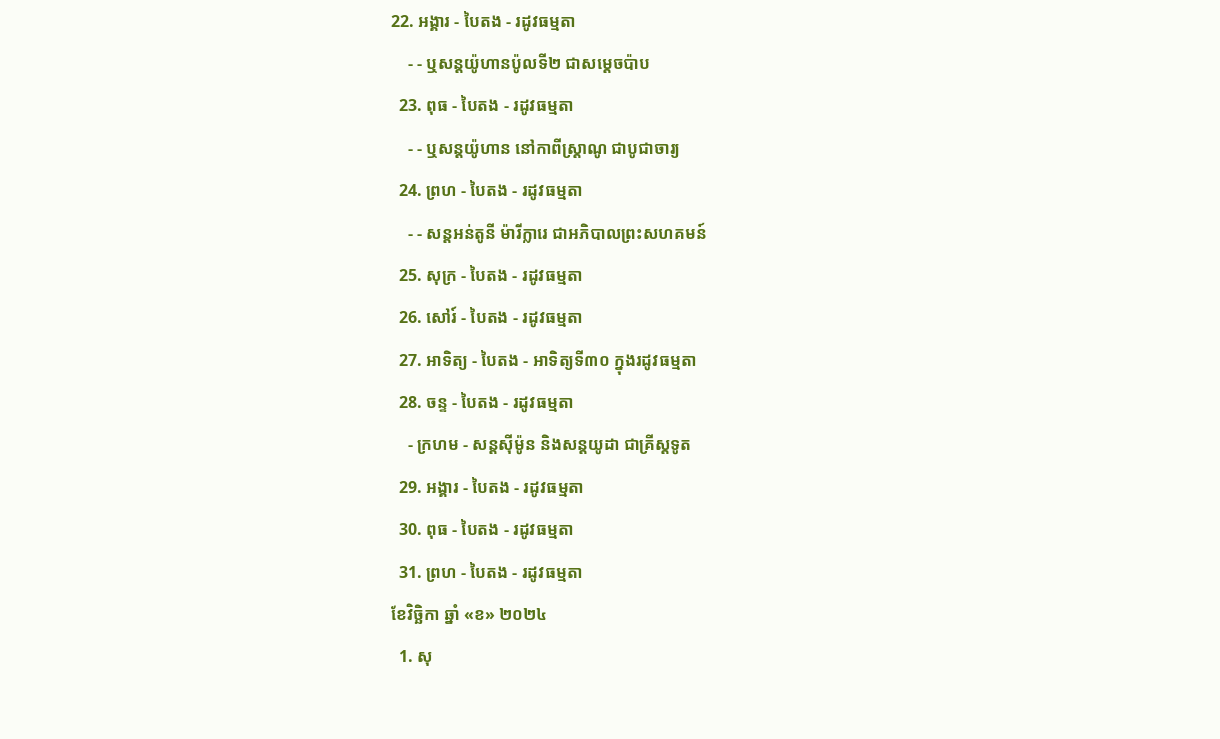22. អង្គារ - បៃតង - រដូវធម្មតា
    - - ឬសន្តយ៉ូហានប៉ូលទី២ ជាសម្ដេចប៉ាប
  23. ពុធ - បៃតង - រដូវធម្មតា
    - - ឬសន្ដយ៉ូហាន នៅកាពីស្រ្ដាណូ ជាបូជាចារ្យ
  24. ព្រហ - បៃតង - រដូវធម្មតា
    - - សន្តអន់តូនី ម៉ារីក្លារេ ជាអភិបាលព្រះសហគមន៍
  25. សុក្រ - បៃតង - រដូវធម្មតា
  26. សៅរ៍ - បៃតង - រដូវធម្មតា
  27. អាទិត្យ - បៃតង - អាទិត្យទី៣០ ក្នុងរដូវធម្មតា
  28. ចន្ទ - បៃតង - រដូវធម្មតា
    - ក្រហម - សន្ដស៊ីម៉ូន និងសន្ដយូដា ជាគ្រីស្ដទូត
  29. អង្គារ - បៃតង - រដូវធម្មតា
  30. ពុធ - បៃតង - រដូវធម្មតា
  31. ព្រហ - បៃតង - រដូវធម្មតា
ខែវិច្ឆិកា ឆ្នាំ «ខ» ២០២៤
  1. សុ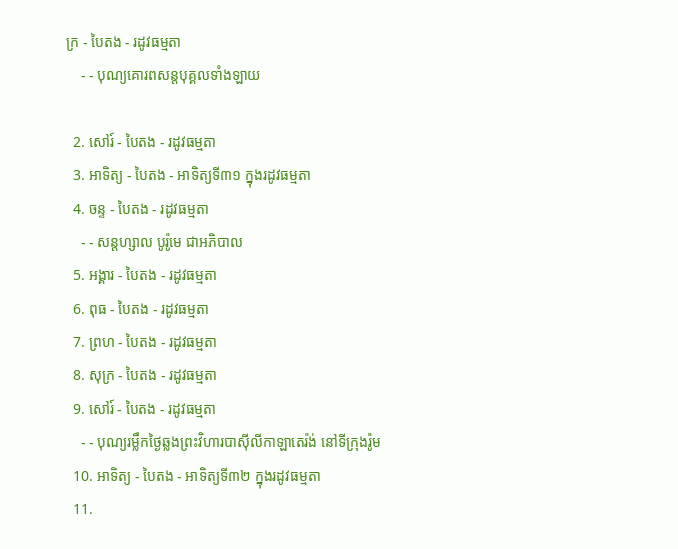ក្រ - បៃតង - រដូវធម្មតា
    - - បុណ្យគោរពសន្ដបុគ្គលទាំងឡាយ

  2. សៅរ៍ - បៃតង - រដូវធម្មតា
  3. អាទិត្យ - បៃតង - អាទិត្យទី៣១ ក្នុងរដូវធម្មតា
  4. ចន្ទ - បៃតង - រដូវធម្មតា
    - - សន្ដហ្សាល បូរ៉ូមេ ជាអភិបាល
  5. អង្គារ - បៃតង - រដូវធម្មតា
  6. ពុធ - បៃតង - រដូវធម្មតា
  7. ព្រហ - បៃតង - រដូវធម្មតា
  8. សុក្រ - បៃតង - រដូវធម្មតា
  9. សៅរ៍ - បៃតង - រដូវធម្មតា
    - - បុណ្យរម្លឹកថ្ងៃឆ្លងព្រះវិហារបាស៊ីលីកាឡាតេរ៉ង់ នៅទីក្រុងរ៉ូម
  10. អាទិត្យ - បៃតង - អាទិត្យទី៣២ ក្នុងរដូវធម្មតា
  11.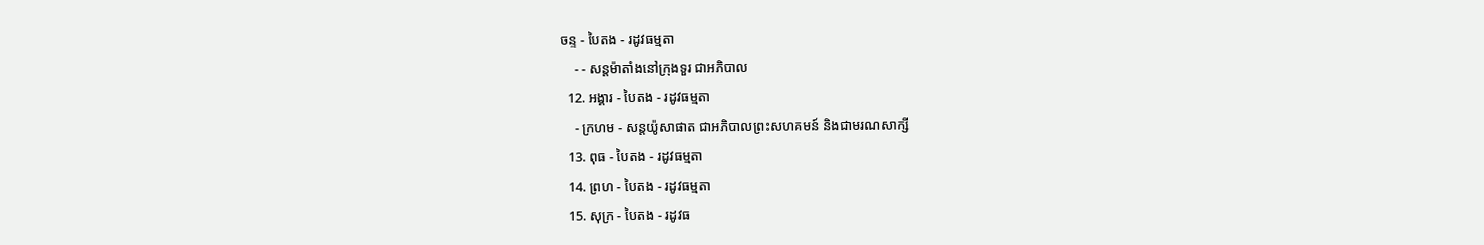ចន្ទ - បៃតង - រដូវធម្មតា
    - - សន្ដម៉ាតាំងនៅក្រុងទួរ ជាអភិបាល
  12. អង្គារ - បៃតង - រដូវធម្មតា
    - ក្រហម - សន្ដយ៉ូសាផាត ជាអភិបាលព្រះសហគមន៍ និងជាមរណសាក្សី
  13. ពុធ - បៃតង - រដូវធម្មតា
  14. ព្រហ - បៃតង - រដូវធម្មតា
  15. សុក្រ - បៃតង - រដូវធ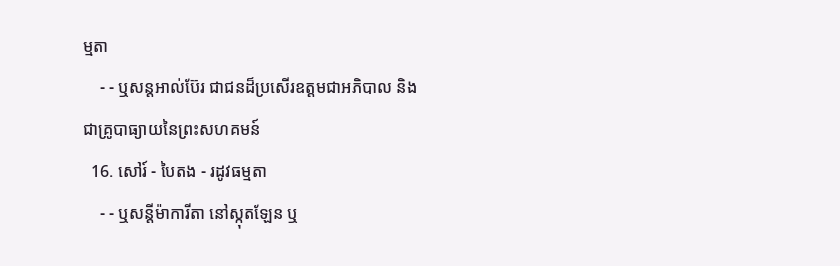ម្មតា
    - - ឬសន្ដអាល់ប៊ែរ ជាជនដ៏ប្រសើរឧត្ដមជាអភិបាល និងជាគ្រូបាធ្យាយនៃព្រះសហគមន៍
  16. សៅរ៍ - បៃតង - រដូវធម្មតា
    - - ឬសន្ដីម៉ាការីតា នៅស្កុតឡែន ឬ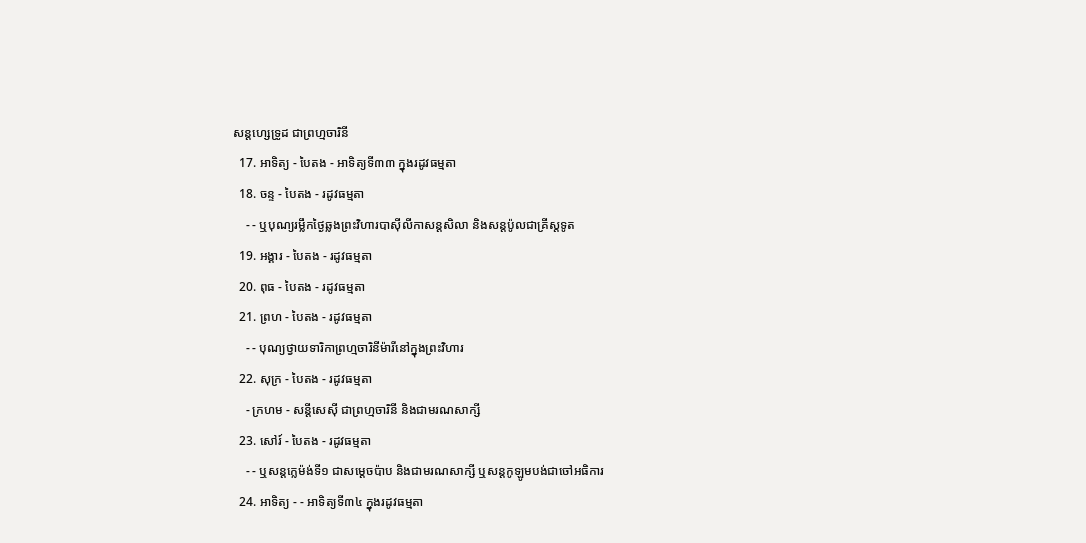សន្ដហ្សេទ្រូដ ជាព្រហ្មចារិនី
  17. អាទិត្យ - បៃតង - អាទិត្យទី៣៣ ក្នុងរដូវធម្មតា
  18. ចន្ទ - បៃតង - រដូវធម្មតា
    - - ឬបុណ្យរម្លឹកថ្ងៃឆ្លងព្រះវិហារបាស៊ីលីកាសន្ដសិលា និងសន្ដប៉ូលជាគ្រីស្ដទូត
  19. អង្គារ - បៃតង - រដូវធម្មតា
  20. ពុធ - បៃតង - រដូវធម្មតា
  21. ព្រហ - បៃតង - រដូវធម្មតា
    - - បុណ្យថ្វាយទារិកាព្រហ្មចារិនីម៉ារីនៅក្នុងព្រះវិហារ
  22. សុក្រ - បៃតង - រដូវធម្មតា
    - ក្រហម - សន្ដីសេស៊ី ជាព្រហ្មចារិនី និងជាមរណសាក្សី
  23. សៅរ៍ - បៃតង - រដូវធម្មតា
    - - ឬសន្ដក្លេម៉ង់ទី១ ជាសម្ដេចប៉ាប និងជាមរណសាក្សី ឬសន្ដកូឡូមបង់ជាចៅអធិការ
  24. អាទិត្យ - - អាទិត្យទី៣៤ ក្នុងរដូវធម្មតា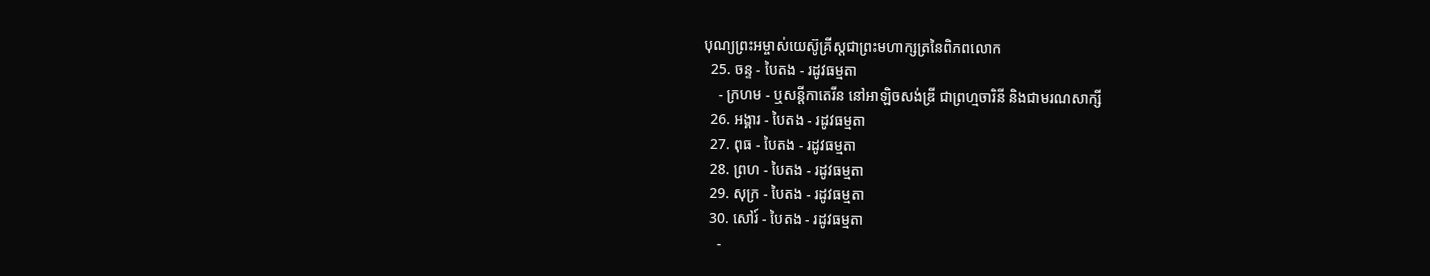បុណ្យព្រះអម្ចាស់យេស៊ូគ្រីស្ដជាព្រះមហាក្សត្រនៃពិភពលោក
  25. ចន្ទ - បៃតង - រដូវធម្មតា
    - ក្រហម - ឬសន្ដីកាតេរីន នៅអាឡិចសង់ឌ្រី ជាព្រហ្មចារិនី និងជាមរណសាក្សី
  26. អង្គារ - បៃតង - រដូវធម្មតា
  27. ពុធ - បៃតង - រដូវធម្មតា
  28. ព្រហ - បៃតង - រដូវធម្មតា
  29. សុក្រ - បៃតង - រដូវធម្មតា
  30. សៅរ៍ - បៃតង - រដូវធម្មតា
    -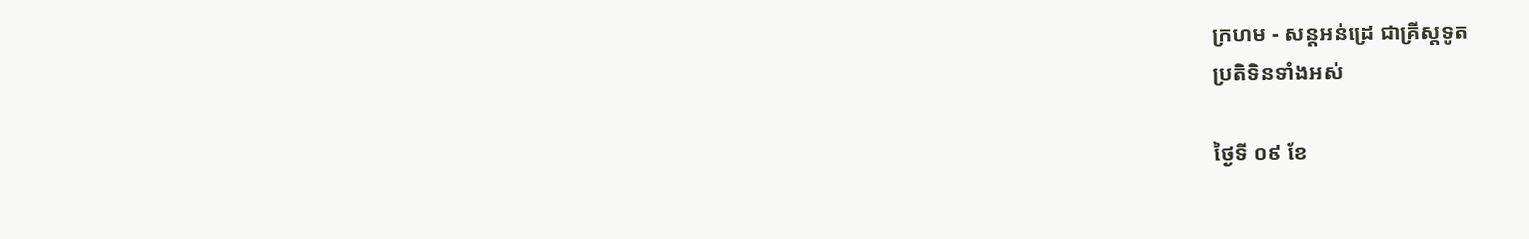ក្រហម - សន្ដអន់ដ្រេ ជាគ្រីស្ដទូត
ប្រតិទិនទាំងអស់

ថ្ងៃទី ០៩ ខែ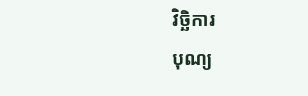វិច្ឆិការ
បុណ្យ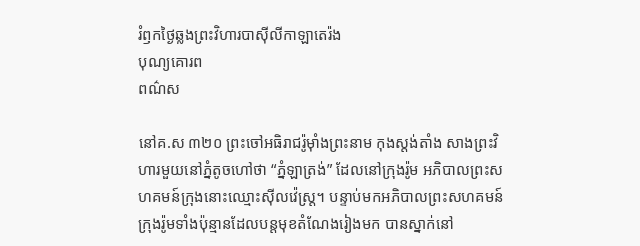រំឭកថ្ងៃឆ្លងព្រះវិហារបាស៊ីលីកាឡាតេរ៉ង
បុណ្យគោរព
ពណ៌ស

នៅគ.ស ៣២០ ព្រះចៅអធិរាជរ៉ូម៉ាំងព្រះនាម កុងស្តង់តាំង សាងព្រះវិហារមួយនៅភ្នំតូចហៅថា “ភ្នំឡាត្រង់” ដែលនៅក្រុងរ៉ូម អភិបាលព្រះសហគមន៍ក្រុងនោះឈ្មោះស៊ីលវ៉េស្ត្រ។ បន្ទាប់មកអភិបាលព្រះសហគមន៍ក្រុងរ៉ូមទាំងប៉ុន្មានដែលបន្តមុខតំណែងរៀងមក បានស្នាក់នៅ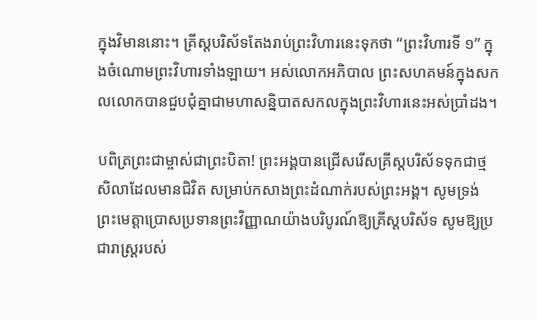ក្នុងវិមាននោះ។ គ្រីស្តបរិស័ទតែងរាប់ព្រះវិហារនេះទុកថា “ព្រះវិហារទី ១” ក្នុងចំណោមព្រះវិហារទាំងឡាយ។ អស់លោកអភិបាល ព្រះសហគមន៍ក្នុងសកលលោកបានជួបជុំគ្នាជាមហាសន្និបាតសកលក្នុងព្រះវិហារនេះអស់ប្រាំដង។

បពិត្រព្រះជាម្ចាស់ជាព្រះបិតា! ព្រះអង្គបានជ្រើសរើសគ្រីស្តបរិស័ទទុកជាថ្មសិលាដែលមានជិវិត សម្រាប់កសាងព្រះដំណាក់របស់ព្រះអង្គ។ សូមទ្រង់ព្រះមេត្តាប្រោសប្រទានព្រះវិញ្ញាណយ៉ាងបរិបូរណ៍ឱ្យគ្រីស្តបរិស័ទ សូមឱ្យប្រជារាស្ត្ររបស់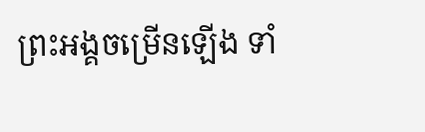ព្រះអង្គចម្រើនឡើង ទាំ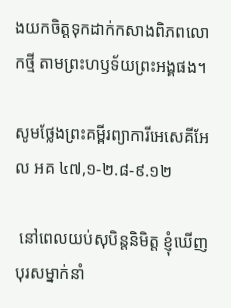ងយកចិត្តទុកដាក់កសាងពិភពលោកថ្មី តាមព្រះហឫទ័យព្រះអង្គផង។

សូមថ្លែងព្រះគម្ពីរព្យាការីអេសេគីអែល អគ ៤៧,១-២.៨-៩.១២

 នៅពេលយប់សុបិន្តនិមិត្ត ខ្ញុំឃើញបុរសម្នាក់នាំ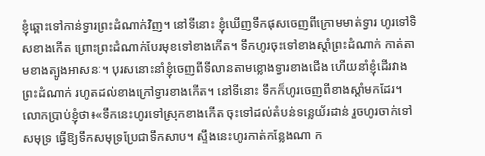ខ្ញុំឆ្ពោះទៅកាន់ទ្វារព្រះ‌ដំណាក់វិញ។ នៅទីនោះ ខ្ញុំឃើញទឹកផុសចេញពីក្រោមមាត់ទ្វារ ហូរទៅទិសខាងកើត ព្រោះព្រះ‌ដំណាក់បែរមុខទៅខាងកើត។ ទឹកហូរចុះទៅខាងស្តាំព្រះ‌ដំណាក់ កាត់តាមខាងត្បូងអាសនៈ។ បុរសនោះនាំខ្ញុំចេញពីទី‌លានតាមខ្លោងទ្វារខាងជើង ហើយនាំខ្ញុំដើរវាងព្រះ‌ដំណាក់ រហូតដល់ខាងក្រៅទ្វារខាងកើត។ នៅទីនោះ ទឹកក៏ហូរចេញពីខាងស្តាំមកដែរ។ លោកប្រាប់ខ្ញុំថា៖«ទឹកនេះហូរទៅស្រុកខាងកើត ចុះទៅដល់តំបន់ទន្លេយ័រដាន់ រួចហូរចាក់ទៅសមុទ្រ ធ្វើឱ្យទឹកសមុទ្រប្រែជាទឹកសាប។ ស្ទឹងនេះហូរកាត់កន្លែងណា ក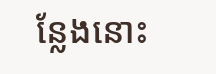ន្លែងនោះ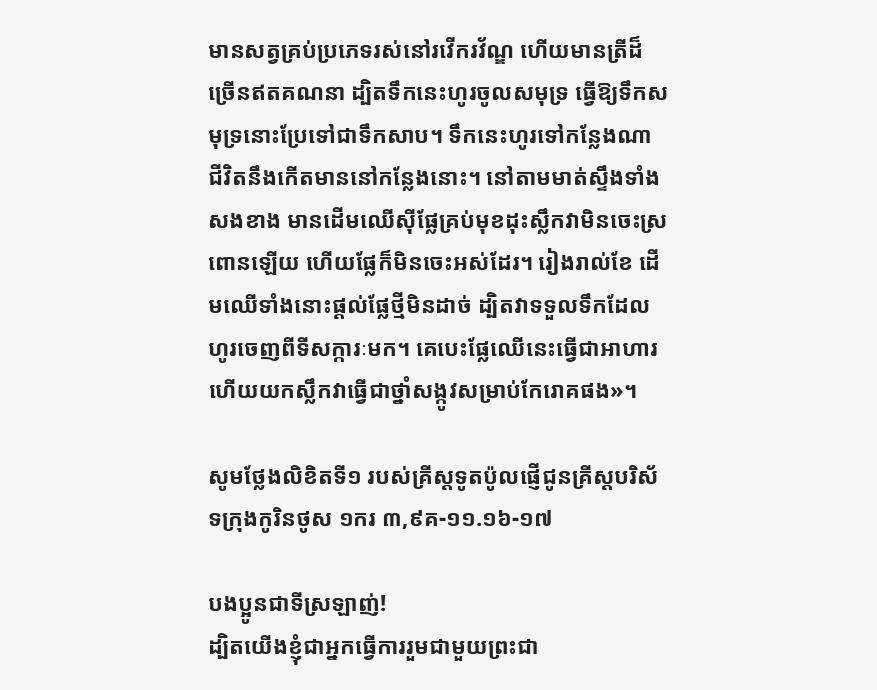មានសត្វគ្រប់ប្រភេទរស់នៅរវើក‌រវ័ណ្ឌ ហើយមានត្រីដ៏ច្រើនឥតគណនា ដ្បិតទឹកនេះហូរចូលសមុទ្រ ធ្វើឱ្យទឹកសមុទ្រនោះប្រែទៅជាទឹកសាប។ ទឹកនេះហូរទៅកន្លែងណា ជីវិតនឹងកើតមាននៅកន្លែងនោះ។ នៅតាមមាត់ស្ទឹងទាំងសងខាង មានដើមឈើស៊ីផ្លែគ្រប់មុខដុះស្លឹកវាមិនចេះស្រពោនឡើយ ហើយផ្លែក៏មិនចេះអស់ដែរ។ រៀងរាល់ខែ ដើមឈើទាំងនោះផ្តល់ផ្លែថ្មីមិនដាច់ ដ្បិតវាទទួលទឹកដែលហូរចេញពីទី‌សក្ការៈមក។ គេបេះផ្លែឈើនេះធ្វើជាអាហារ ហើយយកស្លឹកវាធ្វើជាថ្នាំសង្កូវសម្រាប់កែរោគផង»។

សូមថ្លែងលិខិតទី១ របស់គ្រីស្ដទូតប៉ូលផ្ញើជូនគ្រីស្ដបរិស័ទក្រុងកូរិនថូស ១ករ ៣,៩គ-១១.១៦-១៧

បងប្អូនជាទីស្រឡាញ់!
ដ្បិតយើងខ្ញុំជាអ្នកធ្វើការរួមជាមួយព្រះ‌ជា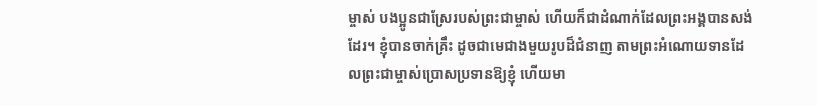ម្ចាស់ បង‌ប្អូនជាស្រែរបស់ព្រះ‌ជាម្ចាស់ ហើយក៏ជាដំណាក់ដែលព្រះ‌អង្គបានសង់ដែរ។ ខ្ញុំបានចាក់គ្រឹះ ដូចជាមេជាងមួយរូបដ៏ជំនាញ តាមព្រះ‌អំណោយ‌ទានដែលព្រះ‌ជាម្ចាស់ប្រោសប្រទានឱ្យខ្ញុំ ហើយមា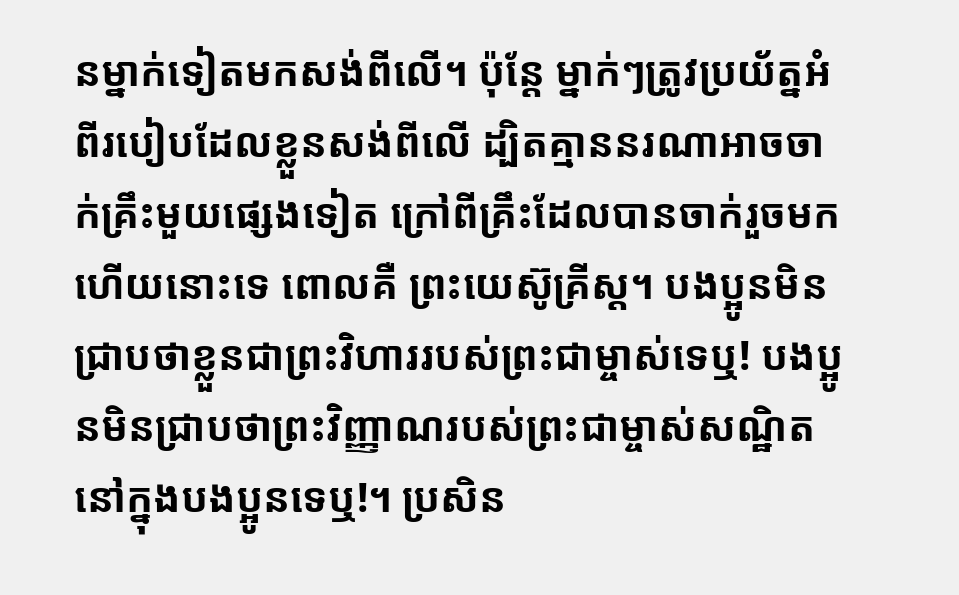នម្នាក់ទៀតមកសង់ពីលើ។ ប៉ុន្តែ ម្នាក់ៗត្រូវប្រយ័ត្នអំពីរបៀបដែលខ្លួនសង់ពីលើ ដ្បិតគ្មាននរណាអាចចាក់គ្រឹះមួយផ្សេងទៀត ក្រៅពីគ្រឹះដែលបានចាក់រួចមកហើយនោះទេ ពោលគឺ ព្រះ‌យេស៊ូ‌គ្រីស្ត។ បង‌ប្អូនមិនជ្រាបថាខ្លួនជាព្រះ‌វិហាររបស់ព្រះ‌ជាម្ចាស់ទេឬ! បង‌ប្អូនមិនជ្រាបថាព្រះ‌វិញ្ញាណរបស់ព្រះ‌ជាម្ចាស់សណ្ឋិតនៅក្នុងបង‌ប្អូនទេឬ!។ ប្រសិន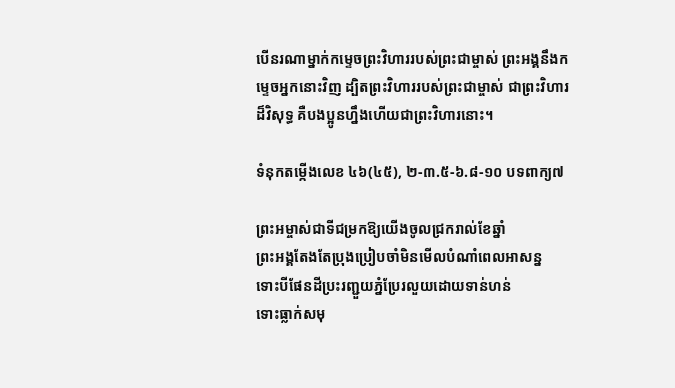បើនរណាម្នាក់កម្ទេចព្រះ‌វិហាររបស់ព្រះ‌ជាម្ចាស់ ព្រះ‌អង្គនឹងកម្ទេចអ្នកនោះវិញ ដ្បិតព្រះ‌វិហាររបស់ព្រះ‌ជាម្ចាស់ ជាព្រះ‌វិហារដ៏‌វិសុទ្ធ គឺបង‌ប្អូនហ្នឹងហើយជាព្រះ‌វិហារនោះ។

ទំនុកតម្កើងលេខ ៤៦(៤៥), ២-៣.៥-៦.៨-១០ បទពាក្យ៧

ព្រះអម្ចាស់ជាទីជម្រកឱ្យយើងចូលជ្រករាល់ខែឆ្នាំ
ព្រះអង្គតែងតែប្រុងប្រៀបចាំមិនមើលបំណាំពេលអាសន្ន
ទោះបីផែនដីប្រះរញ្ជួយភ្នំប្រែរលួយដោយទាន់ហន់
ទោះធ្លាក់សមុ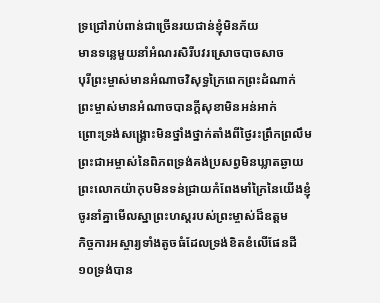ទ្រជ្រៅរាប់ពាន់ជាច្រើនរយជាន់ខ្ញុំមិនភ័យ
មានទន្លេមួយនាំអំណរសិរីបវរស្រោចបាចសាច
បុរីព្រះម្ចាស់មានអំណាចវិសុទ្ធក្រៃពេកព្រះដំណាក់
ព្រះម្ចាស់មានអំណាចបានក្តីសុខាមិនអន់អាក់
ព្រោះទ្រង់សង្គ្រោះមិនថ្នាំងថ្នាក់តាំងពីថ្ងៃរះព្រឹកព្រលឹម
ព្រះជាអម្ចាស់នៃពិភពទ្រង់គង់ប្រសព្វមិនឃ្លាតឆ្ងាយ
ព្រះលោកយ៉ាកុបមិនទន់ជ្រាយកំពែងមាំក្រៃនៃយើងខ្ញុំ
ចូរនាំគ្នាមើលស្នាព្រះហស្តរបស់ព្រះម្ចាស់ដ៏ឧត្តម
កិច្ចការអស្ចារ្យទាំងតូចធំដែលទ្រង់ខិតខំលើផែនដី
១០ទ្រង់បាន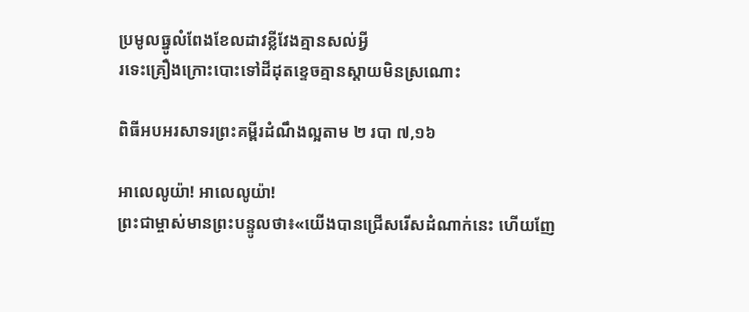ប្រមូលធ្នូលំពែងខែលដាវខ្លីវែងគ្មានសល់អ្វី
រទេះគ្រឿងក្រោះបោះទៅដីដុតខ្ទេចគ្មានស្តាយមិនស្រណោះ

ពិធីអបអរសាទរព្រះគម្ពីរដំណឹងល្អតាម ២ របា ៧,១៦

អាលេលូយ៉ា! អាលេលូយ៉ា!
ព្រះជាម្ចាស់មានព្រះបន្ទូលថា៖«យើងបានជ្រើសរើសដំណាក់នេះ ហើយញែ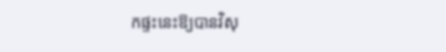កផ្ទះនេះឱ្យបានវិសុ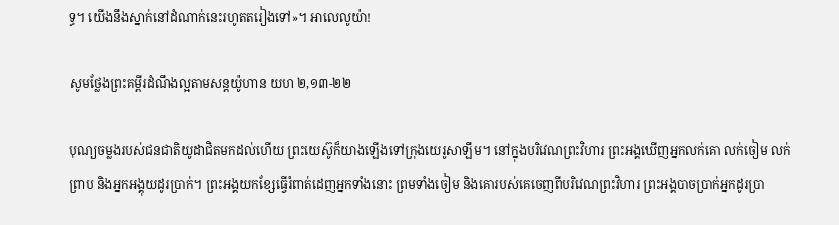ទ្ធ។ យើងនឹងស្នាក់នៅដំណាក់នេះរហូតតរៀងទៅ»។ អាលេលូយ៉ា!

សូមថ្លែងព្រះគម្ពីរដំណឹងល្អតាមសន្តយ៉ូហាន យហ ២,១៣-២២

បុណ្យចម្លងរបស់ជនជាតិយូដាជិតមកដល់ហើយ ព្រះ‌យេស៊ូក៏យាងឡើងទៅក្រុងយេរូ‌សាឡឹម។ នៅក្នុងបរិវេណព្រះ‌វិហារ ព្រះ‌អង្គឃើញអ្នកលក់គោ លក់ចៀម លក់ព្រាប និងអ្នកអង្គុយដូរប្រាក់។ ព្រះ‌អង្គយកខ្សែធ្វើរំពាត់ដេញអ្នកទាំងនោះ ព្រមទាំងចៀម និងគោរបស់គេចេញពីបរិវេណព្រះ‌វិហារ ព្រះ‌អង្គបាចប្រាក់អ្នកដូរប្រា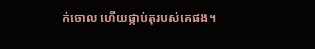ក់ចោល ហើយផ្កាប់តុរបស់គេផង។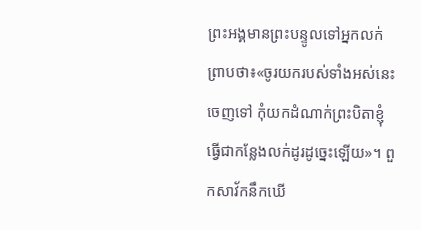ព្រះ‌អង្គមានព្រះ‌បន្ទូលទៅអ្នកលក់ព្រាបថា៖«ចូរយករបស់ទាំងអស់នេះចេញទៅ កុំយកដំណាក់ព្រះ‌បិតាខ្ញុំធ្វើជាកន្លែងលក់ដូរដូច្នេះឡើយ»។ ពួកសាវ័កនឹកឃើ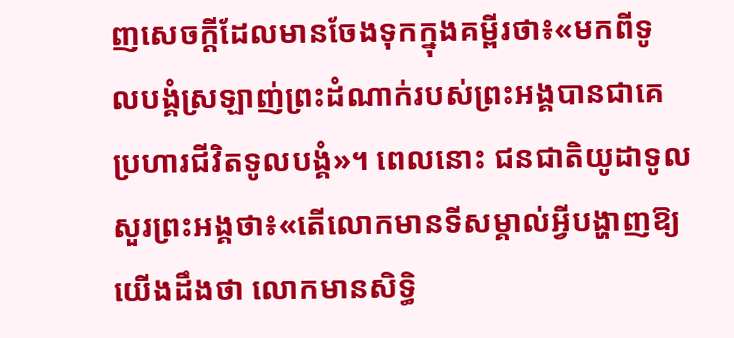ញសេចក្ដីដែលមានចែងទុកក្នុងគម្ពីរថា៖«មកពីទូល‌បង្គំស្រឡាញ់ព្រះ‌ដំណាក់របស់ព្រះ‌អង្គបានជាគេប្រហារជីវិតទូល‌បង្គំ»។ ពេលនោះ ជនជាតិយូដាទូលសួរព្រះ‌អង្គថា៖«តើលោកមានទីសម្គាល់អ្វីបង្ហាញឱ្យយើងដឹងថា លោកមានសិទ្ធិ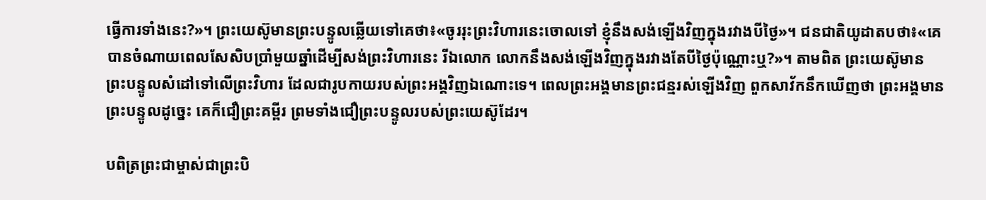ធ្វើការទាំងនេះ?»។ ព្រះ‌យេស៊ូមានព្រះ‌បន្ទូល‌ឆ្លើយទៅគេថា៖«ចូររុះព្រះ‌វិហារនេះចោលទៅ ខ្ញុំនឹងសង់ឡើងវិញក្នុងរវាងបីថ្ងៃ»។ ជនជាតិយូដាតបថា៖«គេបានចំណាយពេលសែ‌សិបប្រាំមួយឆ្នាំដើម្បីសង់ព្រះ‌វិហារនេះ រីឯលោក លោកនឹងសង់ឡើងវិញក្នុងរវាងតែបីថ្ងៃប៉ុណ្ណោះឬ?»។ តាមពិត ព្រះ‌យេស៊ូមានព្រះ‌បន្ទូលសំដៅទៅលើព្រះ‌វិហារ ដែលជារូបកាយរបស់ព្រះ‌អង្គវិញឯ‌ណោះទេ។ ពេលព្រះ‌អង្គមានព្រះ‌ជន្មរស់ឡើងវិញ ពួកសាវ័កនឹកឃើញថា ព្រះ‌អង្គមានព្រះ‌បន្ទូលដូច្នេះ គេក៏ជឿព្រះ‌គម្ពីរ ព្រមទាំងជឿព្រះ‌បន្ទូលរបស់ព្រះ‌យេស៊ូដែរ។

បពិត្រព្រះជាម្ចាស់ជាព្រះបិ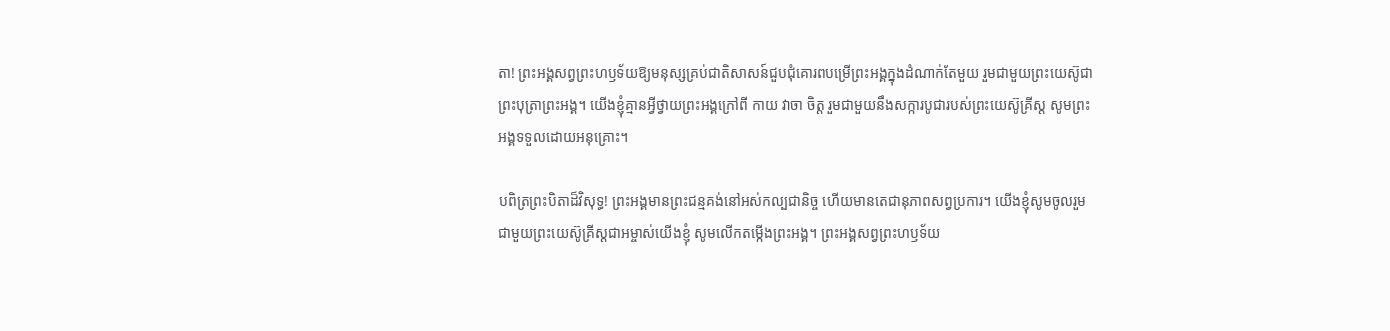តា! ព្រះអង្គសព្វព្រះហឫទ័យឱ្យមនុស្សគ្រប់ជាតិសាសន៍ជួបជុំគោរពបម្រើព្រះអង្គក្នុងដំណាក់តែមួយ រួមជាមួយព្រះយេស៊ូជាព្រះបុត្រាព្រះអង្គ។ យើងខ្ញុំគ្មានអ្វីថ្វាយព្រះអង្គក្រៅពី កាយ វាចា ចិត្ត រួមជាមួយនឹងសក្ការបូជារបស់ព្រះយេស៊ូគ្រីស្ត សូមព្រះអង្គទទួលដោយអនុគ្រោះ។

បពិត្រព្រះបិតាដ៏វិសុទ្ធ! ព្រះអង្គមានព្រះជន្មគង់នៅអស់កល្បជានិច្ច ហើយមានតេជានុភាពសព្វប្រការ។ យើងខ្ញុំសូមចូលរួមជាមួយព្រះយេស៊ូគ្រីស្តជាអម្ចាស់យើងខ្ញុំ សូមលើកតម្កើងព្រះអង្គ។ ព្រះអង្គសព្វព្រះហឫទ័យ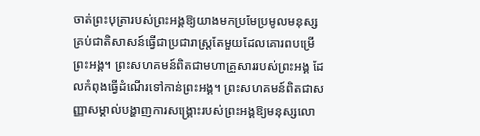ចាត់ព្រះបុត្រារបស់ព្រះអង្គឱ្យយាងមកប្រមែប្រមូលមនុស្សគ្រប់ជាតិសាសន៍ធ្វើជាប្រជារាស្ត្រតែមួយដែលគោរពបម្រើព្រះអង្គ។ ព្រះសហគមន៍ពិតជាមហាគ្រួសាររបស់ព្រះអង្គ ដែលកំពុងធ្វើដំណើរទៅកាន់ព្រះអង្គ។ ព្រះសហគមន៍ពិតជាសញ្ញាសម្គាល់បង្ហាញការសង្គ្រោះរបស់ព្រះអង្គឱ្យមនុស្សលោ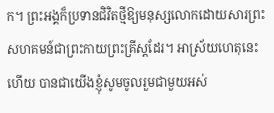ក។ ព្រះអង្គក៏ប្រទានជិវិតថ្មីឱ្យមនុស្សលោកដោយសារព្រះសហគមន៍ជាព្រះកាយព្រះគ្រីស្តដែរ។ អាស្រ័យហេតុនេះហើយ បានជាយើងខ្ញុំសូមចូលរួមជាមួយអស់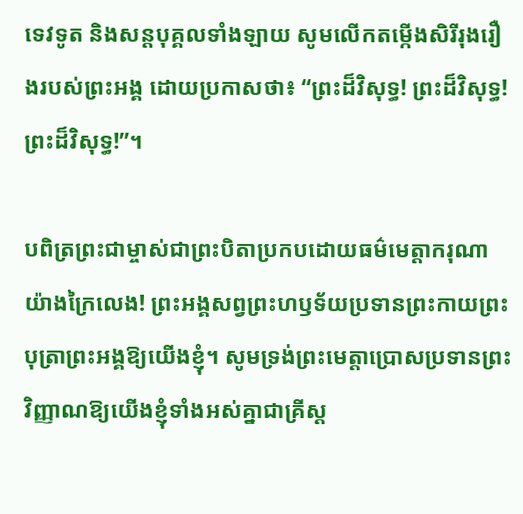ទេវទូត និងសន្តបុគ្គលទាំងឡាយ សូមលើកតម្កើងសិរីរុងរឿងរបស់ព្រះអង្គ ដោយប្រកាសថា៖ “ព្រះដ៏វិសុទ្ធ! ព្រះដ៏វិសុទ្ធ! ព្រះដ៏វិសុទ្ធ!”។

បពិត្រព្រះជាម្ចាស់ជាព្រះបិតាប្រកបដោយធម៌មេត្តាករុណាយ៉ាងក្រៃលេង! ព្រះអង្គសព្វព្រះហឫទ័យប្រទានព្រះកាយព្រះបុត្រាព្រះអង្គឱ្យយើងខ្ញុំ។ សូមទ្រង់ព្រះមេត្តាប្រោសប្រទានព្រះវិញ្ញាណឱ្យយើងខ្ញុំទាំងអស់គ្នាជាគ្រីស្ត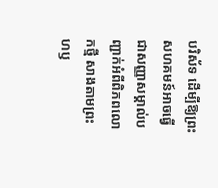បរិស័ទ ដើម្បីឱ្យព្រះសហគមន៍អាចធ្វើជាសញ្ញាសម្គាល់បញ្ជាក់អំពីពិភពលោកថ្មី សាងតាមព្រះហឫ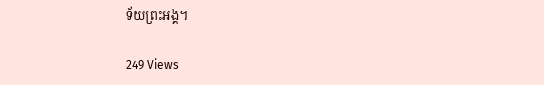ទ័យព្រះអង្គ។

249 Views